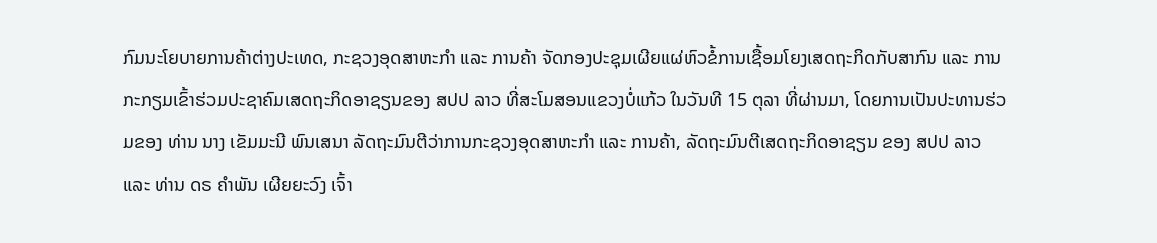ກົມນະໂຍບາຍການຄ້າຕ່າງປະເທດ, ກະຊວງອຸດສາຫະກໍາ ແລະ ການຄ້າ ຈັດກອງປະຊຸມເຜີຍແຜ່ຫົວຂໍ້ການເຊື້ອມໂຍງເສດຖະກິດກັບສາກົນ ແລະ ການກະກຽມເຂົ້າຮ່ວມປະຊາຄົມເສດຖະກິດອາຊຽນຂອງ ສປປ ລາວ ທີ່ສະໂມສອນແຂວງບໍ່ແກ້ວ ໃນວັນທີ 15 ຕຸລາ ທີ່ຜ່ານມາ, ໂດຍການເປັນປະທານຮ່ວມຂອງ ທ່ານ ນາງ ເຂັມມະນີ ພົນເສນາ ລັດຖະມົນຕີວ່າການກະຊວງອຸດສາຫະກຳ ແລະ ການຄ້າ, ລັດຖະມົນຕີເສດຖະກິດອາຊຽນ ຂອງ ສປປ ລາວ ແລະ ທ່ານ ດຣ ຄຳພັນ ເຜີຍຍະວົງ ເຈົ້າ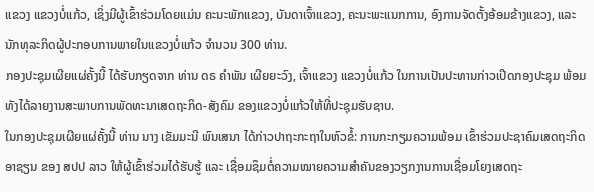ແຂວງ ແຂວງບໍ່ແກ້ວ, ເຊິ່ງມີຜູ້ເຂົ້າຮ່ວມໂດຍແມ່ນ ຄະນະພັກແຂວງ, ບັນດາເຈົ້າແຂວງ, ຄະນະພະແນກການ, ອົງການຈັດຕັ້ງອ້ອມຂ້າງແຂວງ, ແລະ ນັກທຸລະກິດຜູ້ປະກອບການພາຍໃນແຂວງບໍ່ແກ້ວ ຈຳນວນ 300 ທ່ານ.
ກອງປະຊຸມເຜີຍແຜ່ຄັ້ງນີ້ ໄດ້ຮັບກຽດຈາກ ທ່ານ ດຣ ຄຳພັນ ເຜີຍຍະວົງ, ເຈົ້າແຂວງ ແຂວງບໍ່ແກ້ວ ໃນການເປັນປະທານກ່າວເປີດກອງປະຊຸມ ພ້ອມທັງໄດ້ລາຍງານສະພາບການພັດທະນາເສດຖະກິດ-ສັງຄົມ ຂອງແຂວງບໍ່ແກ້ວໃຫ້ທີ່ປະຊຸມຮັບຊາບ.
ໃນກອງປະຊຸມເຜີຍແຜ່ຄັ້ງນີ້ ທ່ານ ນາງ ເຂັມມະນີ ພົນເສນາ ໄດ້ກ່າວປາຖະກະຖາໃນຫົວຂໍ້: ການກະກຽມຄວາມພ້ອມ ເຂົ້າຮ່ວມປະຊາຄົມເສດຖະກິດອາຊຽນ ຂອງ ສປປ ລາວ ໃຫ້ຜູ້ເຂົ້າຮ່ວມໄດ້ຮັບຮູ້ ແລະ ເຊື່ອມຊຶມຕໍ່ຄວາມໝາຍຄວາມສຳຄັນຂອງວຽກງານການເຊື່ອມໂຍງເສດຖະ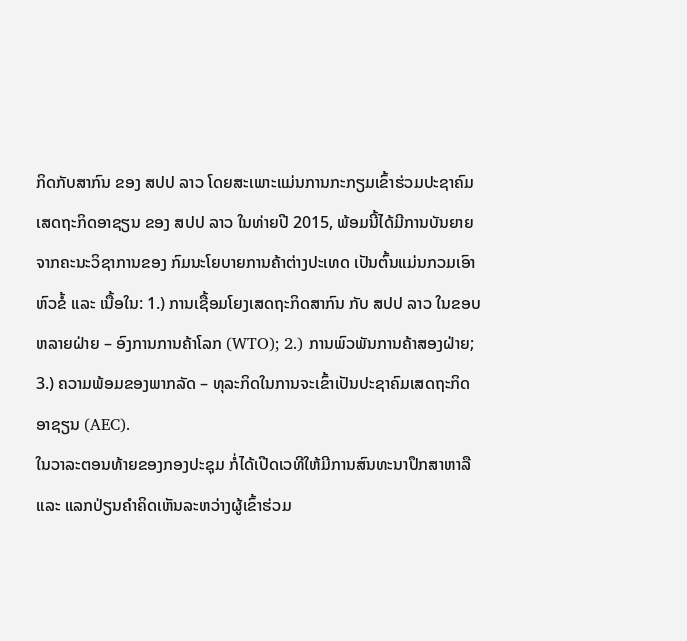ກິດກັບສາກົນ ຂອງ ສປປ ລາວ ໂດຍສະເພາະແມ່ນການກະກຽມເຂົ້າຮ່ວມປະຊາຄົມເສດຖະກິດອາຊຽນ ຂອງ ສປປ ລາວ ໃນທ່າຍປີ 2015, ພ້ອມນີ້ໄດ້ມີການບັນຍາຍຈາກຄະນະວິຊາການຂອງ ກົມນະໂຍບາຍການຄ້າຕ່າງປະເທດ ເປັນຕົ້ນແມ່ນກວມເອົາຫົວຂໍ້ ແລະ ເນື້ອໃນ: 1.) ການເຊື້ອມໂຍງເສດຖະກິດສາກົນ ກັບ ສປປ ລາວ ໃນຂອບຫລາຍຝ່າຍ – ອົງການການຄ້າໂລກ (WTO); 2.) ການພົວພັນການຄ້າສອງຝ່າຍ; 3.) ຄວາມພ້ອມຂອງພາກລັດ – ທຸລະກິດໃນການຈະເຂົ້າເປັນປະຊາຄົມເສດຖະກິດອາຊຽນ (AEC).
ໃນວາລະຕອນທ້າຍຂອງກອງປະຊຸມ ກໍ່ໄດ້ເປີດເວທີໃຫ້ມີການສົນທະນາປຶກສາຫາລື ແລະ ແລກປ່ຽນຄຳຄິດເຫັນລະຫວ່າງຜູ້ເຂົ້າຮ່ວມ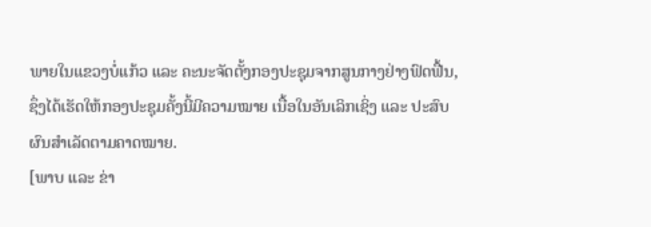ພາຍໃນແຂວງບໍ່ແກ້ວ ແລະ ຄະນະຈັດຕັ້ງກອງປະຊຸມຈາກສູນກາງຢ່າງຟົດຟື້ນ, ຊຶ່ງໄດ້ເຮັດໃຫ້ກອງປະຊຸມຄັ້ງນີ້ມີຄວາມໝາຍ ເນື້ອໃນອັນເລິກເຊິ່ງ ແລະ ປະສົບຜົນສຳເລັດຕາມຄາດໝາຍ.
[ພາບ ແລະ ຂ່າ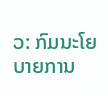ວ: ກົມນະໂຍບາຍການ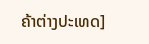ຄ້າຕ່າງປະເທດ]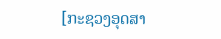[ກະຊວງອຸດສາ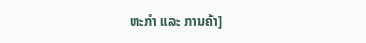ຫະກຳ ແລະ ການຄ້າ]